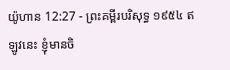យ៉ូហាន 12:27 - ព្រះគម្ពីរបរិសុទ្ធ ១៩៥៤ ឥឡូវនេះ ខ្ញុំមានចិ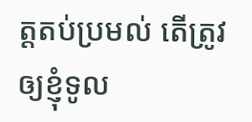ត្តតប់ប្រមល់ តើត្រូវឲ្យខ្ញុំទូល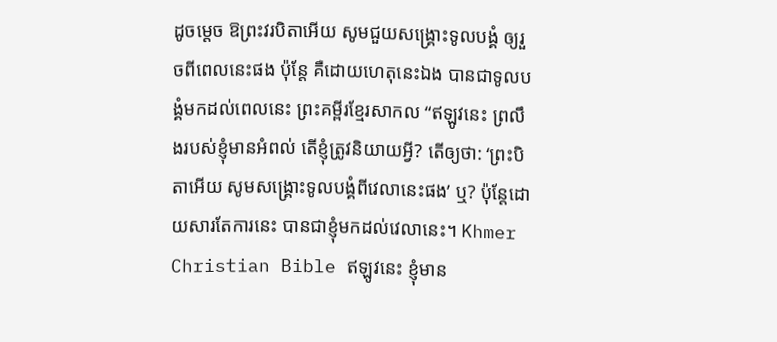ដូចម្តេច ឱព្រះវរបិតាអើយ សូមជួយសង្គ្រោះទូលបង្គំ ឲ្យរួចពីពេលនេះផង ប៉ុន្តែ គឺដោយហេតុនេះឯង បានជាទូលបង្គំមកដល់ពេលនេះ ព្រះគម្ពីរខ្មែរសាកល “ឥឡូវនេះ ព្រលឹងរបស់ខ្ញុំមានអំពល់ តើខ្ញុំត្រូវនិយាយអ្វី? តើឲ្យថា: ‘ព្រះបិតាអើយ សូមសង្គ្រោះទូលបង្គំពីវេលានេះផង’ ឬ? ប៉ុន្តែដោយសារតែការនេះ បានជាខ្ញុំមកដល់វេលានេះ។ Khmer Christian Bible ឥឡូវនេះ ខ្ញុំមាន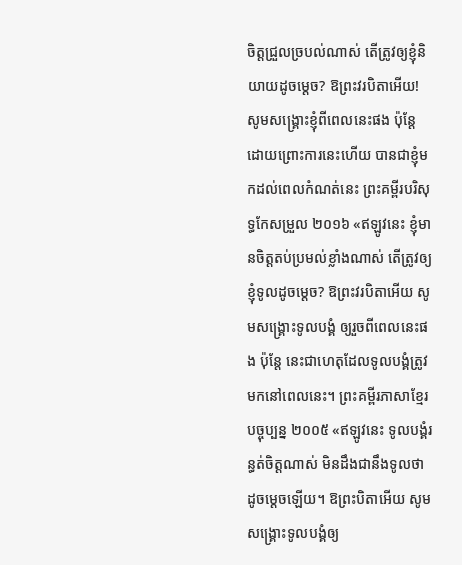ចិត្តជ្រួលច្របល់ណាស់ តើត្រូវឲ្យខ្ញុំនិយាយដូចម្តេច? ឱព្រះវរបិតាអើយ! សូមសង្គ្រោះខ្ញុំពីពេលនេះផង ប៉ុន្ដែដោយព្រោះការនេះហើយ បានជាខ្ញុំមកដល់ពេលកំណត់នេះ ព្រះគម្ពីរបរិសុទ្ធកែសម្រួល ២០១៦ «ឥឡូវនេះ ខ្ញុំមានចិត្តតប់ប្រមល់ខ្លាំងណាស់ តើត្រូវឲ្យខ្ញុំទូលដូចម្តេច? ឱព្រះវរបិតាអើយ សូមសង្គ្រោះទូលបង្គំ ឲ្យរួចពីពេលនេះផង ប៉ុន្តែ នេះជាហេតុដែលទូលបង្គំត្រូវមកនៅពេលនេះ។ ព្រះគម្ពីរភាសាខ្មែរបច្ចុប្បន្ន ២០០៥ «ឥឡូវនេះ ទូលបង្គំរន្ធត់ចិត្តណាស់ មិនដឹងជានឹងទូលថាដូចម្ដេចឡើយ។ ឱព្រះបិតាអើយ សូមសង្គ្រោះទូលបង្គំឲ្យ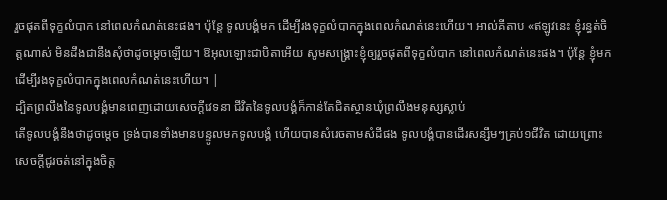រួចផុតពីទុក្ខលំបាក នៅពេលកំណត់នេះផង។ ប៉ុន្តែ ទូលបង្គំមក ដើម្បីរងទុក្ខលំបាកក្នុងពេលកំណត់នេះហើយ។ អាល់គីតាប «ឥឡូវនេះ ខ្ញុំរន្ធត់ចិត្ដណាស់ មិនដឹងជានឹងសុំថាដូចម្ដេចឡើយ។ ឱអុលឡោះជាបិតាអើយ សូមសង្គ្រោះខ្ញុំឲ្យរួចផុតពីទុក្ខលំបាក នៅពេលកំណត់នេះផង។ ប៉ុន្ដែ ខ្ញុំមក ដើម្បីរងទុក្ខលំបាកក្នុងពេលកំណត់នេះហើយ។ |
ដ្បិតព្រលឹងនៃទូលបង្គំមានពេញដោយសេចក្ដីវេទនា ជីវិតនៃទូលបង្គំក៏កាន់តែជិតស្ថានឃុំព្រលឹងមនុស្សស្លាប់
តើទូលបង្គំនឹងថាដូចម្តេច ទ្រង់បានទាំងមានបន្ទូលមកទូលបង្គំ ហើយបានសំរេចតាមសំដីផង ទូលបង្គំបានដើរសន្សឹមៗគ្រប់១ជីវិត ដោយព្រោះសេចក្ដីជូរចត់នៅក្នុងចិត្ត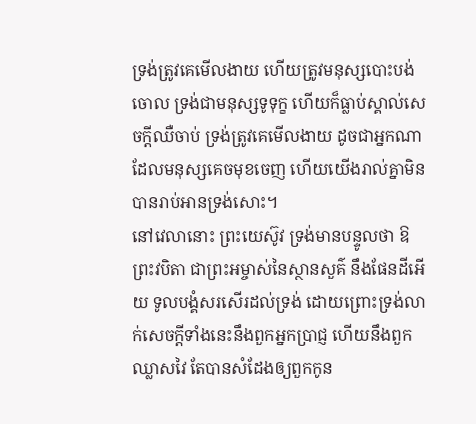ទ្រង់ត្រូវគេមើលងាយ ហើយត្រូវមនុស្សបោះបង់ចោល ទ្រង់ជាមនុស្សទូទុក្ខ ហើយក៏ធ្លាប់ស្គាល់សេចក្ដីឈឺចាប់ ទ្រង់ត្រូវគេមើលងាយ ដូចជាអ្នកណាដែលមនុស្សគេចមុខចេញ ហើយយើងរាល់គ្នាមិនបានរាប់អានទ្រង់សោះ។
នៅវេលានោះ ព្រះយេស៊ូវ ទ្រង់មានបន្ទូលថា ឱព្រះវបិតា ជាព្រះអម្ចាស់នៃស្ថានសួគ៌ នឹងផែនដីអើយ ទូលបង្គំសរសើរដល់ទ្រង់ ដោយព្រោះទ្រង់លាក់សេចក្ដីទាំងនេះនឹងពួកអ្នកប្រាជ្ញ ហើយនឹងពួកឈ្លាសវៃ តែបានសំដែងឲ្យពួកកូន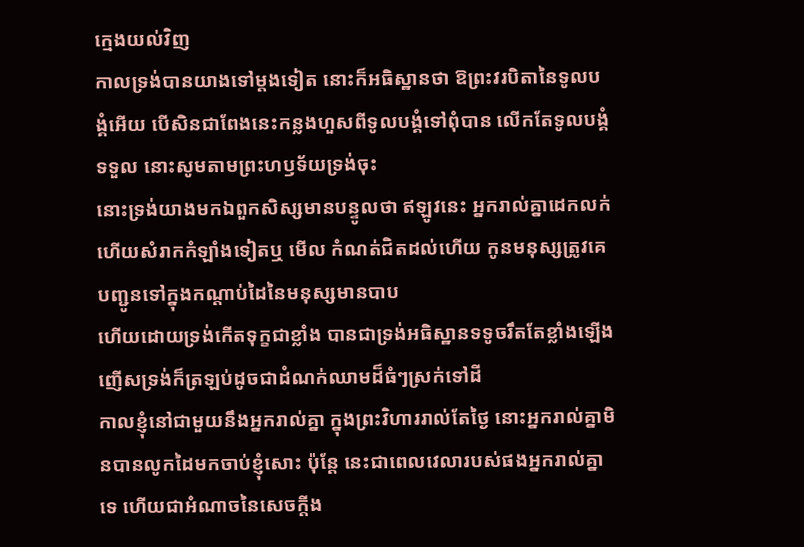ក្មេងយល់វិញ
កាលទ្រង់បានយាងទៅម្តងទៀត នោះក៏អធិស្ឋានថា ឱព្រះវរបិតានៃទូលបង្គំអើយ បើសិនជាពែងនេះកន្លងហួសពីទូលបង្គំទៅពុំបាន លើកតែទូលបង្គំទទួល នោះសូមតាមព្រះហឫទ័យទ្រង់ចុះ
នោះទ្រង់យាងមកឯពួកសិស្សមានបន្ទូលថា ឥឡូវនេះ អ្នករាល់គ្នាដេកលក់ ហើយសំរាកកំឡាំងទៀតឬ មើល កំណត់ជិតដល់ហើយ កូនមនុស្សត្រូវគេបញ្ជូនទៅក្នុងកណ្តាប់ដៃនៃមនុស្សមានបាប
ហើយដោយទ្រង់កើតទុក្ខជាខ្លាំង បានជាទ្រង់អធិស្ឋានទទូចរឹតតែខ្លាំងឡើង ញើសទ្រង់ក៏ត្រឡប់ដូចជាដំណក់ឈាមដ៏ធំៗស្រក់ទៅដី
កាលខ្ញុំនៅជាមួយនឹងអ្នករាល់គ្នា ក្នុងព្រះវិហាររាល់តែថ្ងៃ នោះអ្នករាល់គ្នាមិនបានលូកដៃមកចាប់ខ្ញុំសោះ ប៉ុន្តែ នេះជាពេលវេលារបស់ផងអ្នករាល់គ្នាទេ ហើយជាអំណាចនៃសេចក្ដីង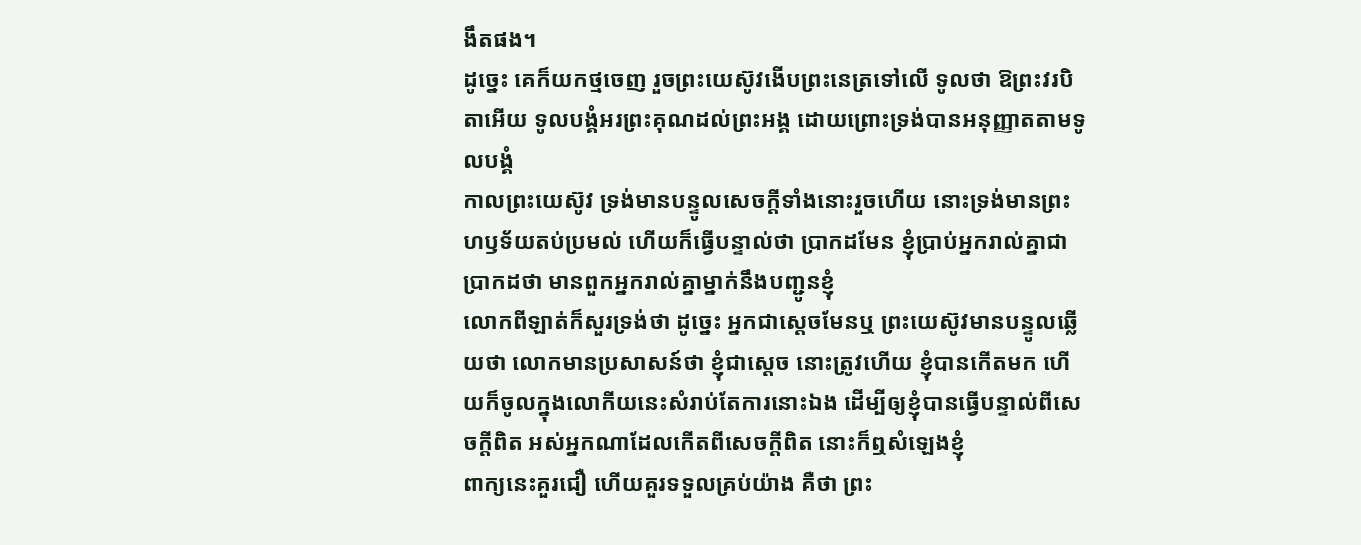ងឹតផង។
ដូច្នេះ គេក៏យកថ្មចេញ រួចព្រះយេស៊ូវងើបព្រះនេត្រទៅលើ ទូលថា ឱព្រះវរបិតាអើយ ទូលបង្គំអរព្រះគុណដល់ព្រះអង្គ ដោយព្រោះទ្រង់បានអនុញ្ញាតតាមទូលបង្គំ
កាលព្រះយេស៊ូវ ទ្រង់មានបន្ទូលសេចក្ដីទាំងនោះរួចហើយ នោះទ្រង់មានព្រះហឫទ័យតប់ប្រមល់ ហើយក៏ធ្វើបន្ទាល់ថា ប្រាកដមែន ខ្ញុំប្រាប់អ្នករាល់គ្នាជាប្រាកដថា មានពួកអ្នករាល់គ្នាម្នាក់នឹងបញ្ជូនខ្ញុំ
លោកពីឡាត់ក៏សួរទ្រង់ថា ដូច្នេះ អ្នកជាស្តេចមែនឬ ព្រះយេស៊ូវមានបន្ទូលឆ្លើយថា លោកមានប្រសាសន៍ថា ខ្ញុំជាស្តេច នោះត្រូវហើយ ខ្ញុំបានកើតមក ហើយក៏ចូលក្នុងលោកីយនេះសំរាប់តែការនោះឯង ដើម្បីឲ្យខ្ញុំបានធ្វើបន្ទាល់ពីសេចក្ដីពិត អស់អ្នកណាដែលកើតពីសេចក្ដីពិត នោះក៏ឮសំឡេងខ្ញុំ
ពាក្យនេះគួរជឿ ហើយគួរទទួលគ្រប់យ៉ាង គឺថា ព្រះ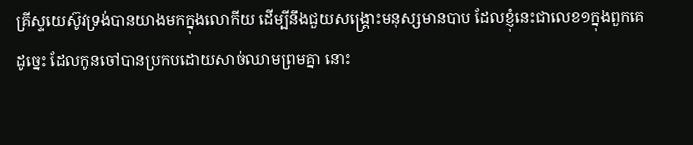គ្រីស្ទយេស៊ូវទ្រង់បានយាងមកក្នុងលោកីយ ដើម្បីនឹងជួយសង្គ្រោះមនុស្សមានបាប ដែលខ្ញុំនេះជាលេខ១ក្នុងពួកគេ
ដូច្នេះ ដែលកូនចៅបានប្រកបដោយសាច់ឈាមព្រមគ្នា នោះ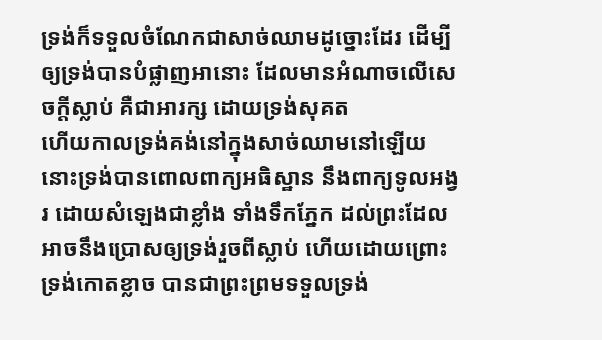ទ្រង់ក៏ទទួលចំណែកជាសាច់ឈាមដូច្នោះដែរ ដើម្បីឲ្យទ្រង់បានបំផ្លាញអានោះ ដែលមានអំណាចលើសេចក្ដីស្លាប់ គឺជាអារក្ស ដោយទ្រង់សុគត
ហើយកាលទ្រង់គង់នៅក្នុងសាច់ឈាមនៅឡើយ នោះទ្រង់បានពោលពាក្យអធិស្ឋាន នឹងពាក្យទូលអង្វរ ដោយសំឡេងជាខ្លាំង ទាំងទឹកភ្នែក ដល់ព្រះដែលអាចនឹងប្រោសឲ្យទ្រង់រួចពីស្លាប់ ហើយដោយព្រោះទ្រង់កោតខ្លាច បានជាព្រះព្រមទទួលទ្រង់